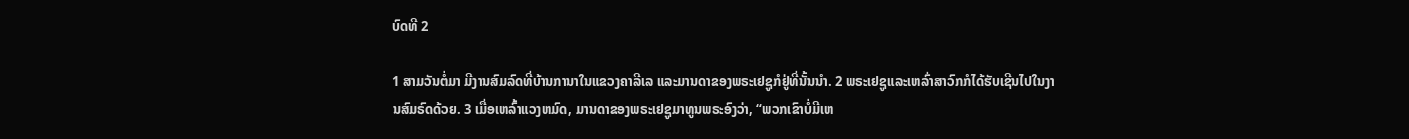ບົດທີ 2

1 ສາມວັນຕໍ່ມາ ມີງານສົມລົດທີ່ບ້ານການາໃນແຂວງຄາລີເລ ແລະມານດາຂອງພຣະເຢຊູກໍຢູ່ທີ່ນັ້ນນຳ. 2 ພຣະເຢຊູແລະເຫລົ່າສາວົກກໍໄດ້ຮັບເຊີນໄປໃນງານສົມຣົດດ້ວຍ. 3 ເມື່ອເຫລົ້າແວງຫມົດ, ມານດາຂອງພຣະເຢຊູມາທູນພຣະອົງວ່າ, “ພວກເຂົາບໍ່ມີເຫ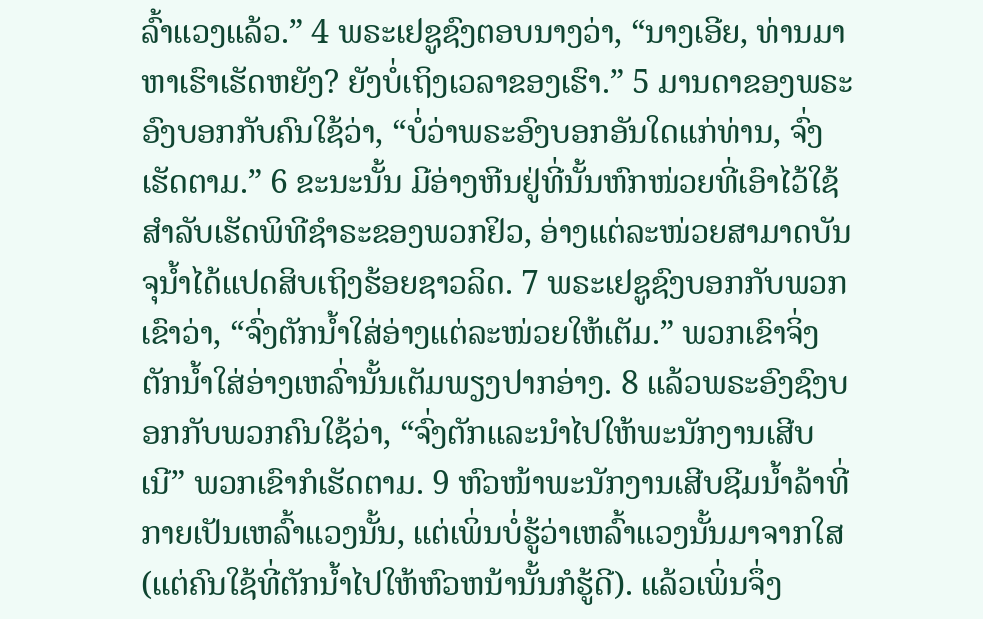ລົ້າແວງແລ້ວ.” 4 ພຣະເຢຊູຊົງຕອບນາງວ່າ, “ນາງເອີຍ, ທ່ານມາຫາເຮົາເຮັດຫຍັງ? ຍັງບໍ່ເຖິງເວລາຂອງເຮົາ.” 5 ມານດາຂອງພຣະອົງບອກກັບຄົນໃຊ້ວ່າ, “ບໍ່ວ່າພຣະອົງບອກອັນໃດແກ່ທ່ານ, ຈົ່ງເຮັດຕາມ.” 6 ຂະນະນັ້ນ ມີອ່າງຫີນຢູ່ທີ່ນັ້ນຫົກໜ່ວຍທີ່ເອົາໄວ້ໃຊ້ສຳລັບເຮັດພິທີຊຳຣະຂອງພວກຢິວ, ອ່າງແຕ່ລະໜ່ວຍສາມາດບັນຈຸນ້ຳໄດ້ແປດສິບເຖິງຮ້ອຍຊາວລິດ. 7 ພຣະເຢຊູຊົງບອກກັບພວກເຂົາວ່າ, “ຈົ່ງຕັກນ້ຳໃສ່ອ່າງແຕ່ລະໜ່ວຍໃຫ້ເຕັມ.” ພວກເຂົາຈິ່ງຕັກນ້ຳໃສ່ອ່າງເຫລົ່ານັ້ນເຕັມພຽງປາກອ່າງ. 8 ແລ້ວພຣະອົງຊົງບອກກັບພວກຄົນໃຊ້ວ່າ, “ຈົ່ງຕັກແລະນຳໄປໃຫ້ພະນັກງານເສີບເນີ” ພວກເຂົາກໍເຮັດຕາມ. 9 ຫົວໜ້າພະນັກງານເສີບຊີມນ້ຳລ້າທີ່ກາຍເປັນເຫລົ້າແວງນັ້ນ, ແຕ່ເພິ່ນບໍ່ຮູ້ວ່າເຫລົ້າແວງນັ້ນມາຈາກໃສ (ແຕ່ຄົນໃຊ້ທີ່ຕັກນ້ຳໄປໃຫ້ຫົວຫນ້ານັ້ນກໍຮູ້ດີ). ແລ້ວເພິ່ນຈຶ່ງ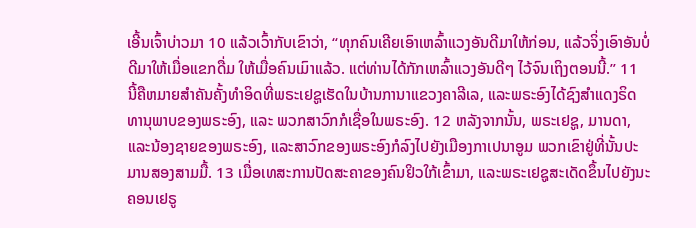ເອີ້ນເຈົ້າບ່າວມາ 10 ແລ້ວເວົ້າກັບເຂົາວ່າ, “ທຸກຄົນເຄີຍເອົາເຫລົ້າແວງອັນດີມາໃຫ້ກ່ອນ, ແລ້ວຈິ່ງເອົາອັນບໍ່ດີມາໃຫ້ເມື່ອແຂກດື່ມ ໃຫ້ເມື່ອຄົນເມົາແລ້ວ. ແຕ່ທ່ານໄດ້ກັກເຫລົ້າແວງອັນດີໆ ໄວ້ຈົນເຖິງຕອນນີ້.” 11 ນີ້ຄືຫມາຍສຳຄັນຄັ້ງທຳອິດທີ່ພຣະເຢຊູເຮັດໃນບ້ານການາແຂວງຄາລີເລ, ແລະພຣະອົງໄດ້ຊົງສຳແດງຣິດທານຸພາບຂອງພຣະອົງ, ແລະ ພວກສາວົກກໍເຊື່ອໃນພຣະອົງ. 12 ຫລັງຈາກນັ້ນ, ພຣະເຢຊູ, ມານດາ, ແລະນ້ອງຊາຍຂອງພຣະອົງ, ແລະສາວົກຂອງພຣະອົງກໍລົງໄປຍັງເມືອງກາເປນາອູມ ພວກເຂົາຢູ່ທີ່ນັ້ນປະມານສອງສາມມື້. 13 ເມື່ອເທສະການປັດສະຄາຂອງຄົນຢິວໃກ້ເຂົ້າມາ, ແລະພຣະເຢຊູສະເດັດຂຶ້ນໄປຍັງນະຄອນເຢຣູ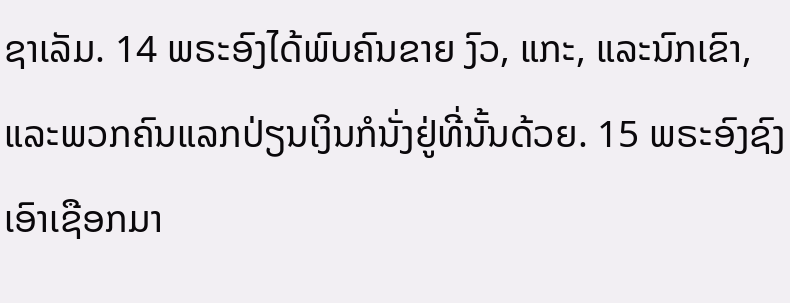ຊາເລັມ. 14 ພຣະອົງໄດ້ພົບຄົນຂາຍ ງົວ, ແກະ, ແລະນົກເຂົາ, ແລະພວກຄົນແລກປ່ຽນເງິນກໍນັ່ງຢູ່ທີ່ນັ້ນດ້ວຍ. 15 ພຣະອົງຊົງເອົາເຊືອກມາ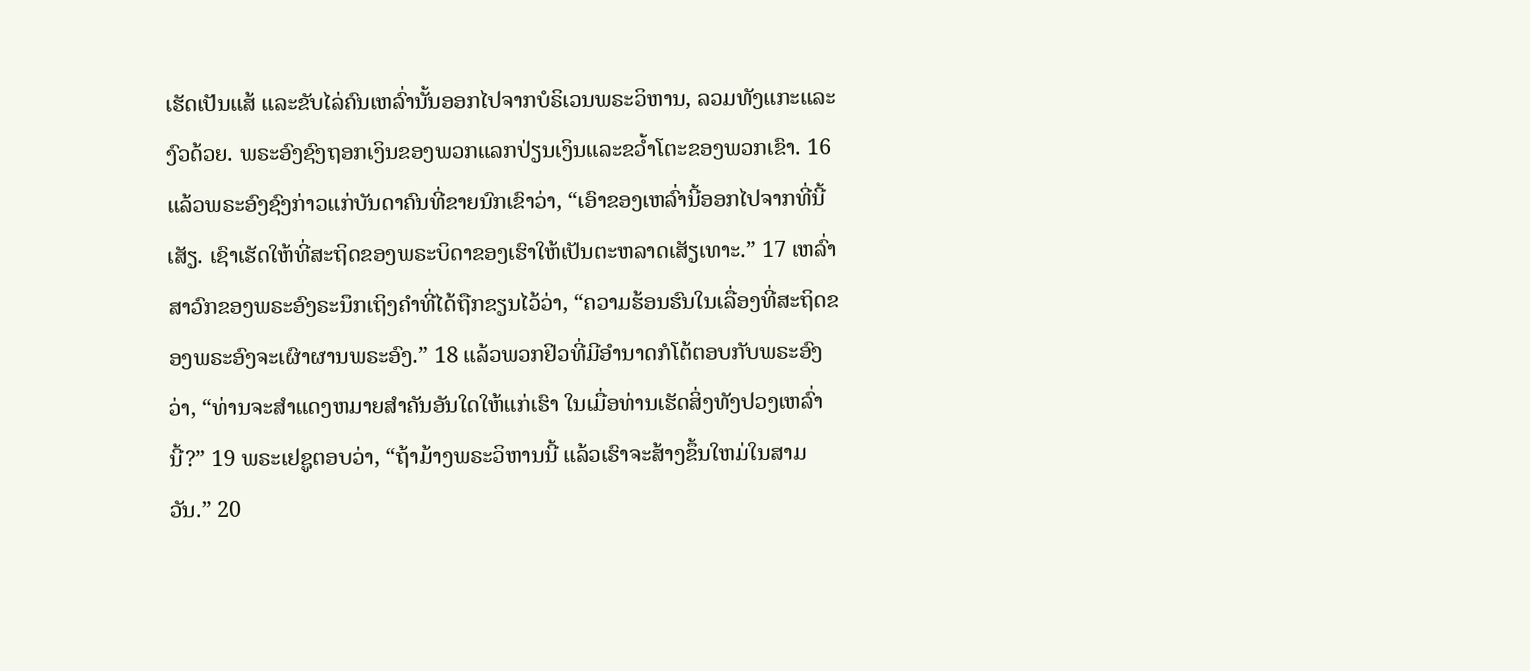ເຮັດເປັນແສ້ ແລະຂັບໄລ່ຄົນເຫລົ່ານັ້ນອອກໄປຈາກບໍຣິເວນພຣະວິຫານ, ລວມທັງແກະແລະງົວດ້ວຍ. ພຣະອົງຊົງຖອກເງິນຂອງພວກແລກປ່ຽນເງິນແລະຂວ້ຳໂຕະຂອງພວກເຂົາ. 16 ແລ້ວພຣະອົງຊົງກ່າວແກ່ບັນດາຄົນທີ່ຂາຍນົກເຂົາວ່າ, “ເອົາຂອງເຫລົ່ານີ້ອອກໄປຈາກທີ່ນີ້ເສັຽ. ເຊົາເຮັດໃຫ້ທີ່ສະຖິດຂອງພຣະບິດາຂອງເຮົາໃຫ້ເປັນຕະຫລາດເສັຽເທາະ.” 17 ເຫລົ່າສາວົກຂອງພຣະອົງຣະນຶກເຖິງຄຳທີ່ໄດ້ຖືກຂຽນໄວ້ວ່າ, “ຄວາມຮ້ອນຮົນໃນເລື່ອງທີ່ສະຖິດຂອງພຣະອົງຈະເຜົາຜານພຣະອົງ.” 18 ແລ້ວພວກຢິວທີ່ມີອຳນາດກໍໂຕ້ຕອບກັບພຣະອົງວ່າ, “ທ່ານຈະສຳແດງຫມາຍສຳຄັນອັນໃດໃຫ້ແກ່ເຮົາ ໃນເມື່ອທ່ານເຮັດສິ່ງທັງປວງເຫລົ່ານີ້?” 19 ພຣະເຢຊູຕອບວ່າ, “ຖ້າມ້າງພຣະວິຫານນີ້ ແລ້ວເຮົາຈະສ້າງຂຶ້ນໃຫມ່ໃນສາມວັນ.” 20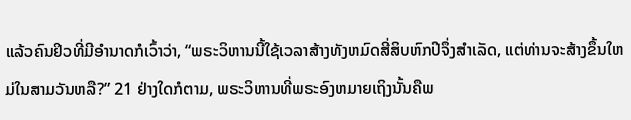ແລ້ວຄົນຢິວທີ່ມີອຳນາດກໍເວົ້າວ່າ, “ພຣະວິຫານນີ້ໃຊ້ເວລາສ້າງທັງຫມົດສີ່ສິບຫົກປີຈຶ່ງສຳເລັດ, ແຕ່ທ່ານຈະສ້າງຂຶ້ນໃຫມ່ໃນສາມວັນຫລື?” 21 ຢ່າງໃດກໍຕາມ, ພຣະວິຫານທີ່ພຣະອົງຫມາຍເຖິງນັ້ນຄືພ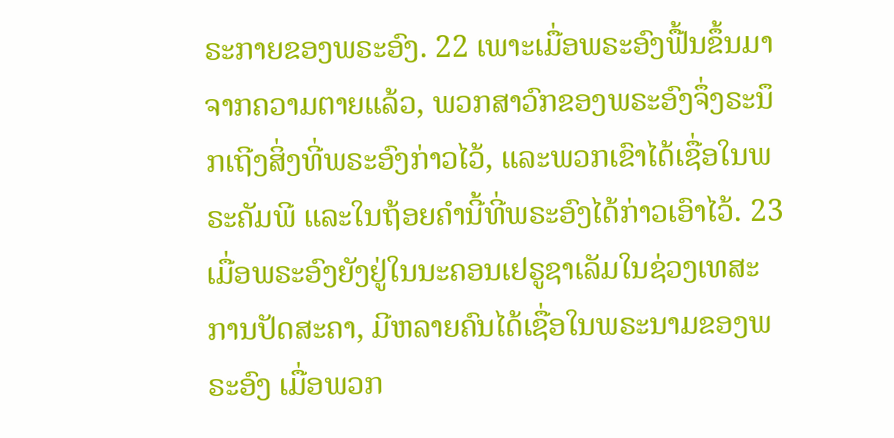ຣະກາຍຂອງພຣະອົງ. 22 ເພາະເມື່ອພຣະອົງຟື້ນຂຶ້ນມາຈາກຄວາມຕາຍແລ້ວ, ພວກສາວົກຂອງພຣະອົງຈຶ່ງຣະນຶກເຖີງສິ່ງທີ່ພຣະອົງກ່າວໄວ້, ແລະພວກເຂົາໄດ້ເຊື່ອໃນພຣະຄັມພີ ແລະໃນຖ້ອຍຄຳນີ້ທີ່ພຣະອົງໄດ້ກ່າວເອົາໄວ້. 23 ເມື່ອພຣະອົງຍັງຢູ່ໃນນະຄອນເຢຣູຊາເລັມໃນຊ່ວງເທສະການປັດສະຄາ, ມີຫລາຍຄົນໄດ້ເຊື່ອໃນພຣະນາມຂອງພຣະອົງ ເມື່ອພວກ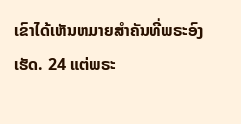ເຂົາໄດ້ເຫັນຫມາຍສຳຄັນທີ່ພຣະອົງເຮັດ. 24 ແຕ່ພຣະ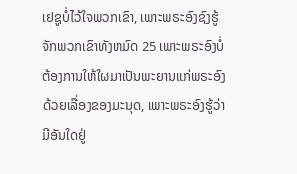ເຢຊູບໍ່ໄວ້ໃຈພວກເຂົາ, ເພາະພຣະອົງຊົງຮູ້ຈັກພວກເຂົາທັງຫມົດ 25 ເພາະພຣະອົງບໍ່ຕ້ອງການໃຫ້ໃຜມາເປັນພະຍານແກ່ພຣະອົງດ້ວຍເລື່ອງຂອງມະນຸດ, ເພາະພຣະອົງຮູ້ວ່າມີອັນໃດຢູ່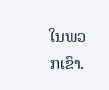ໃນພວກເຂົາ.